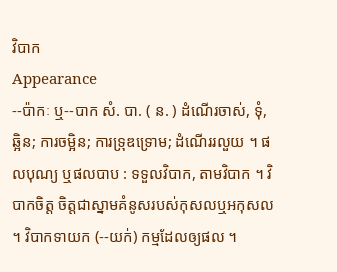វិបាក
Appearance
--ប៉ាកៈ ឬ--បាក សំ. បា. ( ន. ) ដំណើរចាស់, ទុំ, ឆ្អិន; ការចម្អិន; ការទ្រុឌទ្រោម; ដំណើររលួយ ។ ផលបុណ្យ ឬផលបាប : ទទួលវិបាក, តាមវិបាក ។ វិបាកចិត្ត ចិត្តជាស្នាមគំនូសរបស់កុសលឬអកុសល ។ វិបាកទាយក (--យក់) កម្មដែលឲ្យផល ។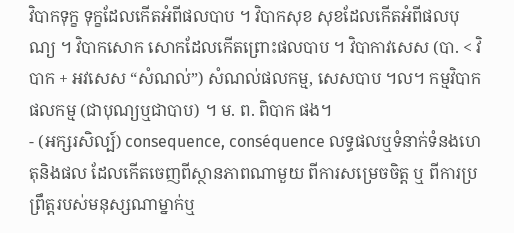វិបាកទុក្ខ ទុក្ខដែលកើតអំពីផលបាប ។ វិបាកសុខ សុខដែលកើតអំពីផលបុណ្យ ។ វិបាកសោក សោកដែលកើតព្រោះផលបាប ។ វិបាកាវសេស (បា. < វិបាក + អវសេស “សំណល់”) សំណល់ផលកម្ម, សេសបាប ។ល។ កម្មវិបាក ផលកម្ម (ជាបុណ្យឬជាបាប) ។ ម. ព. ពិបាក ផង។
- (អក្សរសិល្ប៍) consequence, conséquence លទ្ធផលឬទំនាក់ទំនងហេតុនិងផល ដែលកើតចេញពីស្ថានភាពណាមួយ ពីការសម្រេចចិត្ត ឬ ពីការប្រព្រឹត្តរបស់មនុស្សណាម្នាក់ឬ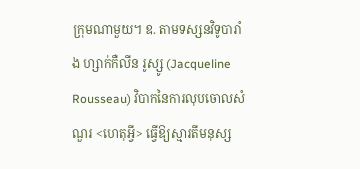ក្រុមណាមួយ។ ឧ. តាមទស្សនវិទូបារាំង ហ្សាក់កឺលីន រូស្សូ (Jacqueline Rousseau) វិបាកនៃការលុបចោលសំណួរ <ហេតុអ្វី> ធ្វើឱ្យស្មារតីមនុស្ស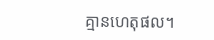គ្មានហេតុផល។